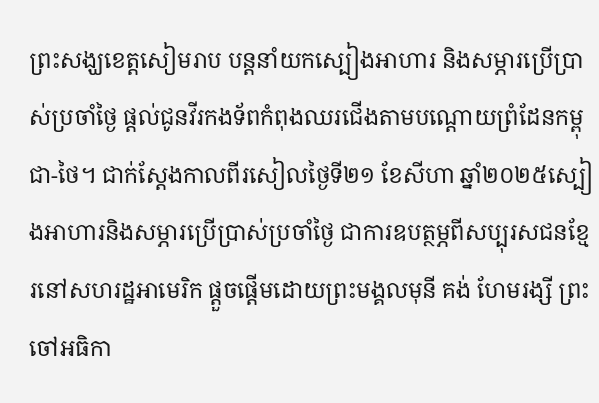ព្រះសង្ឃខេត្តសៀមរាប បន្តនាំយកស្បៀងអាហារ និងសម្ភារប្រើប្រាស់ប្រចាំថ្ងៃ ផ្ដល់ជូនវីរកងទ័ពកំពុងឈរជើងតាមបណ្ដោយព្រំដែនកម្ពុជា-ថៃ។ ជាក់ស្តែងកាលពីរសៀលថ្ងៃទី២១ ខែសីហា ឆ្នាំ២០២៥ស្បៀងអាហារនិងសម្ភារប្រើប្រាស់ប្រចាំថ្ងៃ ជាការឧបត្ថម្ភពីសប្បុរសជនខ្មែរនៅសហរដ្ឋអាមេរិក ផ្តួចផ្តើមដោយព្រះមង្គលមុនី គង់ ហែមរង្សី ព្រះចៅអធិកា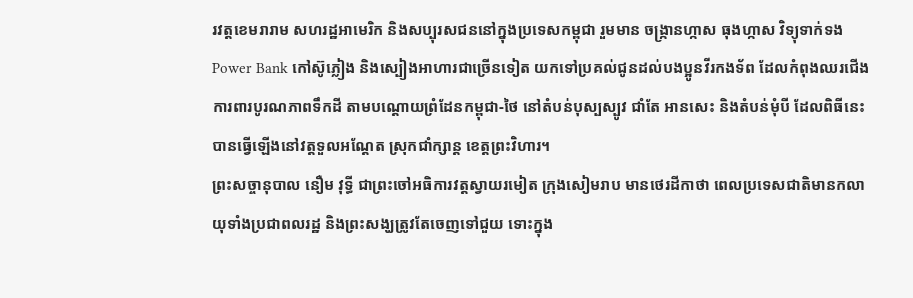រវត្តខេមរារាម សហរដ្ឋអាមេរិក និងសប្បុរសជននៅក្នុងប្រទេសកម្ពុជា រួមមាន ចង្ក្រានហ្កាស ធុងហ្កាស វិទ្យុទាក់ទង Power Bank កៅស៊ូភ្លៀង និងស្បៀងអាហារជាច្រើនទៀត យកទៅប្រគល់ជូនដល់បងប្អូនវីរកងទ័ព ដែលកំពុងឈរជើងការពារបូរណភាពទឹកដី តាមបណ្ដោយព្រំដែនកម្ពុជា-ថៃ នៅតំបន់បុស្បស្បូវ ជាំតែ អានសេះ និងតំបន់មុំបី ដែលពិធីនេះបានធ្វើឡើងនៅវត្តទួលអណ្តែត ស្រុកជាំក្សាន្ត ខេត្តព្រះវិហារ។
ព្រះសច្ចានុបាល នឿម វុទ្ធី ជាព្រះចៅអធិការវត្តស្វាយរមៀត ក្រុងសៀមរាប មានថេរដីកាថា ពេលប្រទេសជាតិមានកលាយុទាំងប្រជាពលរដ្ឋ និងព្រះសង្ឃត្រូវតែចេញទៅជួយ ទោះក្នុង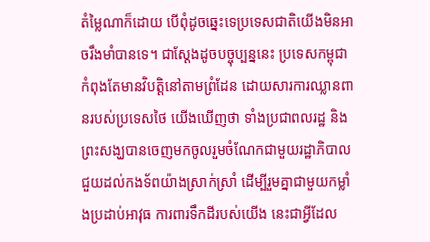តំម្លៃណាក៏ដោយ បើពុំដូចឆ្នេះទេប្រទេសជាតិយើងមិនអាចរឹងមាំបានទេ។ ជាស្តែងដូចបច្ចុប្បន្ននេះ ប្រទេសកម្ពុជា កំពុងតែមានវិបត្តិនៅតាមព្រំដែន ដោយសារការឈ្លានពានរបស់ប្រទេសថៃ យើងឃើញថា ទាំងប្រជាពលរដ្ឋ និងព្រះសង្ឃបានចេញមកចូលរួមចំណែកជាមួយរដ្ឋាភិបាល ជួយដល់កងទ័ពយ៉ាងស្រាក់ស្រាំ ដើម្បីរួមគ្នាជាមួយកម្លាំងប្រដាប់អាវុធ ការពារទឹកដីរបស់យើង នេះជាអ្វីដែល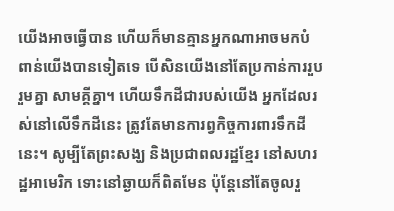យើងអាចធ្វើបាន ហើយក៏មានគ្មានអ្នកណាអាចមកបំពាន់យើងបានទៀតទេ បើសិនយើងនៅតែប្រកាន់ការរួបរួមគ្នា សាមគ្គីគ្នា។ ហើយទឹកដីជារបស់យើង អ្នកដែលរស់នៅលើទឹកដីនេះ ត្រូវតែមានការព្វកិច្ចការពារទឹកដីនេះ។ សូម្បីតែព្រះសង្ឃ និងប្រជាពលរដ្ឋខ្មែរ នៅសហរដ្ឋអាមេរិក ទោះនៅឆ្ងាយក៏ពិតមែន ប៉ុន្តែនៅតែចូលរួ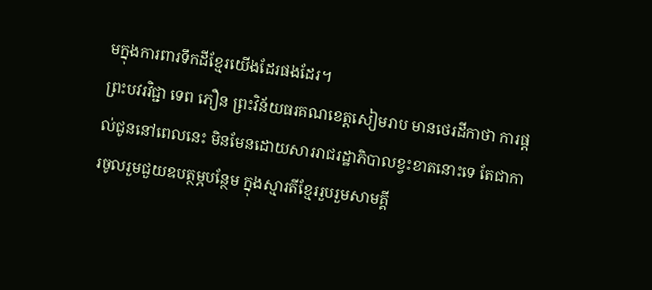មក្នុងការពារទឹកដីខ្មែរយើងដែរផងដែរ។
ព្រះបវរវិជ្ជា ទេព ភឿន ព្រះវិន័យធរគណខេត្តសៀមរាប មានថេរដីកាថា ការផ្ដល់ជូននៅពេលនេះ មិនមែនដោយសាររាជរដ្ឋាភិបាលខ្វះខាតនោះទេ តែជាការចូលរួមជួយឧបត្ថម្ភបន្ថែម ក្នុងស្មារតីខ្មែររួបរួមសាមគ្គី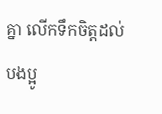គ្នា លើកទឹកចិត្តដល់បងប្អូ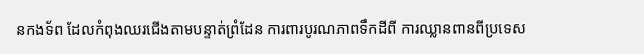នកងទ័ព ដែលកំពុងឈរជើងតាមបន្ទាត់ព្រំដែន ការពារបូរណភាពទឹកដីពី ការឈ្លានពានពីប្រទេស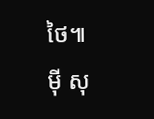ថៃ៕
ម៉ី សុ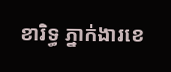ខារិទ្ធ ភ្នាក់ងារខេ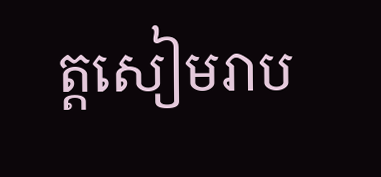ត្តសៀមរាប